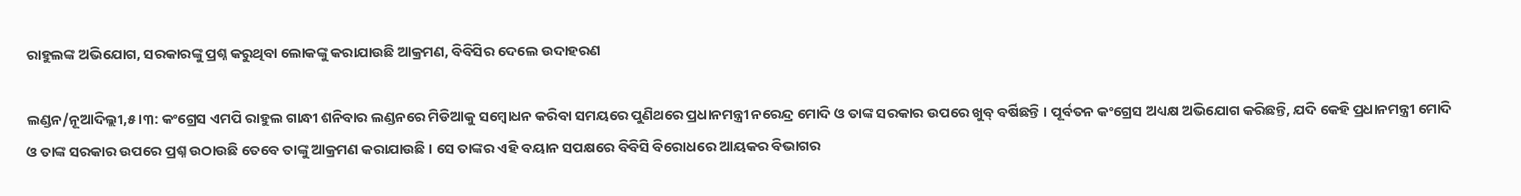ରାହୁଲଙ୍କ ଅଭିଯୋଗ, ସରକାରଙ୍କୁ ପ୍ରଶ୍ନ କରୁଥିବା ଲୋକଙ୍କୁ କରାଯାଉଛି ଆକ୍ରମଣ, ବିବିସିର ଦେଲେ ଉଦାହରଣ

ଲଣ୍ଡନ/ନୂଆଦିଲ୍ଲୀ,୫ ।୩: କଂଗ୍ରେସ ଏମପି ରାହୁଲ ଗାନ୍ଧୀ ଶନିବାର ଲଣ୍ଡନରେ ମିଡିଆକୁ ସମ୍ବୋଧନ କରିବା ସମୟରେ ପୁଣିଥରେ ପ୍ରଧାନମନ୍ତ୍ରୀ ନରେନ୍ଦ୍ର ମୋଦି ଓ ତାଙ୍କ ସରକାର ଉପରେ ଖୁବ୍ ବର୍ଷିଛନ୍ତି । ପୂର୍ବତନ କଂଗ୍ରେସ ଅଧ୍ୟକ୍ଷ ଅଭିଯୋଗ କରିଛନ୍ତି, ଯଦି କେହି ପ୍ରଧାନମନ୍ତ୍ରୀ ମୋଦି ଓ ତାଙ୍କ ସରକାର ଉପରେ ପ୍ରଶ୍ନ ଉଠାଉଛି ତେବେ ତାଙ୍କୁ ଆକ୍ରମଣ କରାଯାଉଛି । ସେ ତାଙ୍କର ଏହି ବୟାନ ସପକ୍ଷରେ ବିବିସି ବିରୋଧରେ ଆୟକର ବିଭାଗର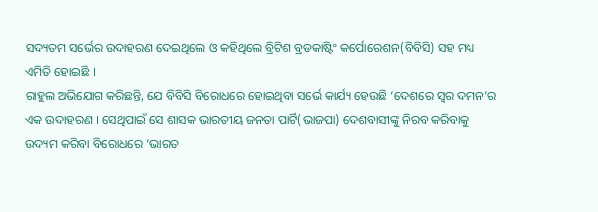ସଦ୍ୟତମ ସର୍ଭେର ଉଦାହରଣ ଦେଇଥିଲେ ଓ କହିଥିଲେ ବ୍ରିଟିଶ ବ୍ରଡକାଷ୍ଟିଂ କର୍ପୋରେଶନ(ବିବିସି) ସହ ମଧ୍ୟ ଏମିତି ହୋଇଛି ।
ରାହୁଲ ଅଭିଯୋଗ କରିଛନ୍ତି, ଯେ ବିବିସି ବିରୋଧରେ ହୋଇଥିବା ସର୍ଭେ କାର୍ଯ୍ୟ ହେଉଛି ‘ଦେଶରେ ସ୍ୱର ଦମନ’ର ଏକ ଉଦାହରଣ । ସେଥିପାଇଁ ସେ ଶାସକ ଭାରତୀୟ ଜନତା ପାର୍ଟି(ଭାଜପା) ଦେଶବାସୀଙ୍କୁ ନିରବ କରିବାକୁ ଉଦ୍ୟମ କରିବା ବିରୋଧରେ ‘ଭାରତ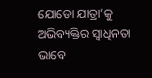ଯୋଡୋ ଯାତ୍ରା’କୁ ଅଭିବ୍ୟକ୍ତିର ସ୍ୱାଧିନତା ଭାବେ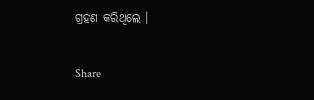ଗ୍ରହଣ କରିଥିଲେ ।

Share